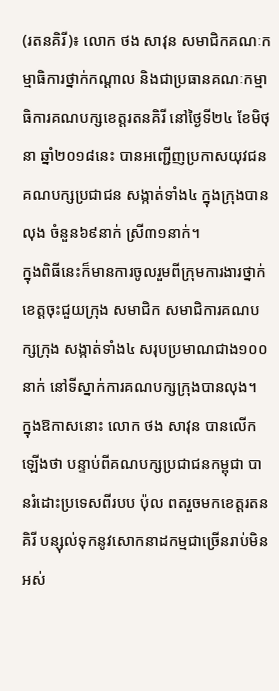(រតនគិរី)៖ លោក ថង សាវុន សមាជិកគណៈកម្មាធិការថ្នាក់កណ្តាល និងជាប្រធានគណៈកម្មាធិការគណបក្សខេត្តរតនគិរី នៅថ្ងៃទី២៤ ខែមិថុនា ឆ្នាំ២០១៨នេះ បានអញ្ជើញប្រកាសយុវជនគណបក្សប្រជាជន សង្កាត់ទាំង៤ ក្នុងក្រុងបានលុង ចំនួន៦៩នាក់ ស្រី៣១នាក់។
ក្នុងពិធីនេះក៏មានការចូលរួមពីក្រុមការងារថ្នាក់ខេត្តចុះជួយក្រុង សមាជិក សមាជិការគណបក្សក្រុង សង្កាត់ទាំង៤ សរុបប្រមាណជាង១០០នាក់ នៅទីស្នាក់ការគណបក្សក្រុងបានលុង។
ក្នុងឱកាសនោះ លោក ថង សាវុន បានលើកឡើងថា បន្ទាប់ពីគណបក្សប្រជាជនកម្ពុជា បានរំដោះប្រទេសពីរបប ប៉ុល ពតរួចមកខេត្តរតនគិរី បន្សុល់ទុកនូវសោកនាដកម្មជាច្រើនរាប់មិនអស់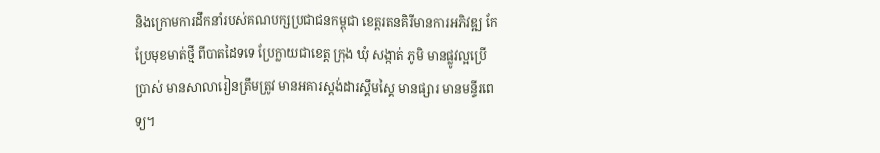និងក្រោមការដឹកនាំរបស់គណបក្សប្រជាជនកម្ពុជា ខេត្តរតនគិរីមានការអភិវឌ្ឍ កែប្រែមុខមាត់ថ្មី ពីបាតដៃទទេ ប្រែក្លាយជាខេត្ត ក្រុង ឃុំ សង្កាត់ ភូមិ មានផ្លូវល្អប្រើប្រាស់ មានសាលារៀនត្រឹមត្រូវ មានអគារស្តង់ដារស្គឹមស្គៃ មានផ្សារ មានមន្ទីរពេទ្យ។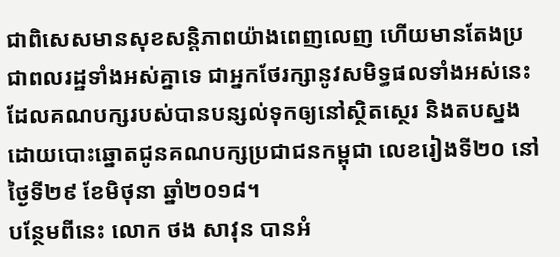ជាពិសេសមានសុខសន្តិភាពយ៉ាងពេញលេញ ហើយមានតែងប្រជាពលរដ្ឋទាំងអស់គ្នាទេ ជាអ្នកថែរក្សានូវសមិទ្ធផលទាំងអស់នេះ ដែលគណបក្សរបស់បានបន្សល់ទុកឲ្យនៅស្ថិតស្ថេរ និងតបស្នងដោយបោះឆ្នោតជូនគណបក្សប្រជាជនកម្ពុជា លេខរៀងទី២០ នៅថ្ងៃទី២៩ ខែមិថុនា ឆ្នាំ២០១៨។
បន្ថែមពីនេះ លោក ថង សាវុន បានអំ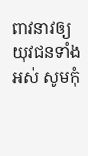ពាវនាវឲ្យយុវជនទាំងអស់ សូមកុំ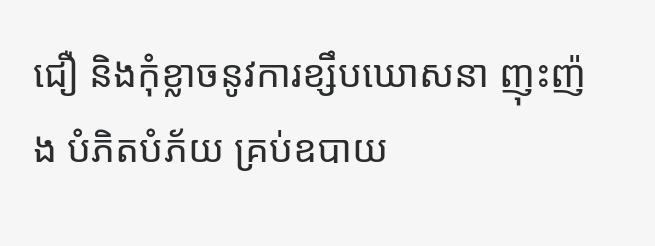ជឿ និងកុំខ្លាចនូវការខ្សឹបឃោសនា ញុះញ៉ង បំភិតបំភ័យ គ្រប់ឧបាយ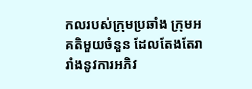កលរបស់ក្រុមប្រឆាំង ក្រុមអគតិមួយចំនួន ដែលតែងតែរារាំងនូវការអភិវ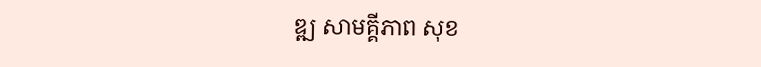ឌ្ឍ សាមគ្គីភាព សុខ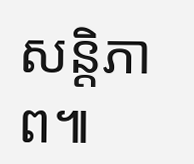សន្តិភាព៕